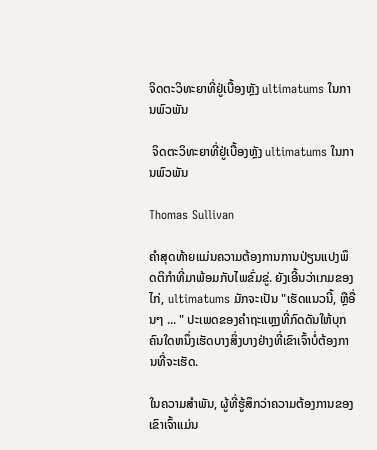ຈິດຕະວິທະຍາທີ່ຢູ່ເບື້ອງຫຼັງ ultimatums ໃນການພົວພັນ

 ຈິດຕະວິທະຍາທີ່ຢູ່ເບື້ອງຫຼັງ ultimatums ໃນການພົວພັນ

Thomas Sullivan

ຄຳສຸດທ້າຍແມ່ນຄວາມຕ້ອງການການປ່ຽນແປງພຶດຕິກຳທີ່ມາພ້ອມກັບໄພຂົ່ມຂູ່. ຍັງເອີ້ນວ່າເກມຂອງໄກ່, ultimatums ມັກຈະເປັນ "ເຮັດແນວນີ້, ຫຼືອື່ນໆ ... " ປະເພດຂອງຄໍາຖະແຫຼງທີ່ກົດດັນໃຫ້ບຸກຄົນໃດຫນຶ່ງເຮັດບາງສິ່ງບາງຢ່າງທີ່ເຂົາເຈົ້າບໍ່ຕ້ອງການທີ່ຈະເຮັດ.

ໃນຄວາມສໍາພັນ, ຜູ້ທີ່ຮູ້ສຶກວ່າຄວາມຕ້ອງການຂອງເຂົາເຈົ້າແມ່ນ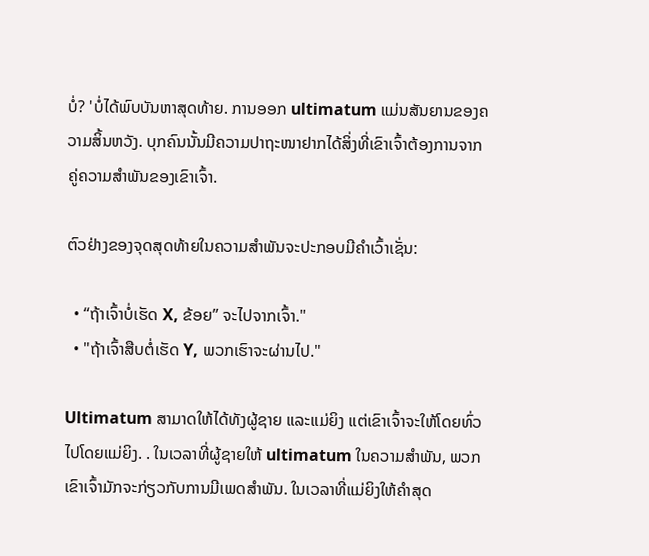ບໍ່? 'ບໍ່ໄດ້ພົບບັນຫາສຸດທ້າຍ. ການອອກ ultimatum ແມ່ນສັນຍານຂອງຄວາມສິ້ນຫວັງ. ບຸກຄົນນັ້ນມີຄວາມປາຖະໜາຢາກໄດ້ສິ່ງທີ່ເຂົາເຈົ້າຕ້ອງການຈາກຄູ່ຄວາມສຳພັນຂອງເຂົາເຈົ້າ.

ຕົວຢ່າງຂອງຈຸດສຸດທ້າຍໃນຄວາມສຳພັນຈະປະກອບມີຄຳເວົ້າເຊັ່ນ:

  • “ຖ້າເຈົ້າບໍ່ເຮັດ X, ຂ້ອຍ” ຈະໄປຈາກເຈົ້າ."
  • "ຖ້າເຈົ້າສືບຕໍ່ເຮັດ Y, ພວກເຮົາຈະຜ່ານໄປ."

Ultimatum ສາມາດໃຫ້ໄດ້ທັງຜູ້ຊາຍ ແລະແມ່ຍິງ ແຕ່ເຂົາເຈົ້າຈະໃຫ້ໂດຍທົ່ວໄປໂດຍແມ່ຍິງ. . ໃນເວລາທີ່ຜູ້ຊາຍໃຫ້ ultimatum ໃນຄວາມສໍາພັນ, ພວກເຂົາເຈົ້າມັກຈະກ່ຽວກັບການມີເພດສໍາພັນ. ໃນເວລາທີ່ແມ່ຍິງໃຫ້ຄໍາສຸດ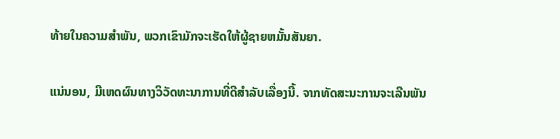ທ້າຍໃນຄວາມສໍາພັນ, ພວກເຂົາມັກຈະເຮັດໃຫ້ຜູ້ຊາຍຫມັ້ນສັນຍາ.

ແນ່ນອນ, ມີເຫດຜົນທາງວິວັດທະນາການທີ່ດີສໍາລັບເລື່ອງນີ້. ຈາກທັດສະນະການຈະເລີນພັນ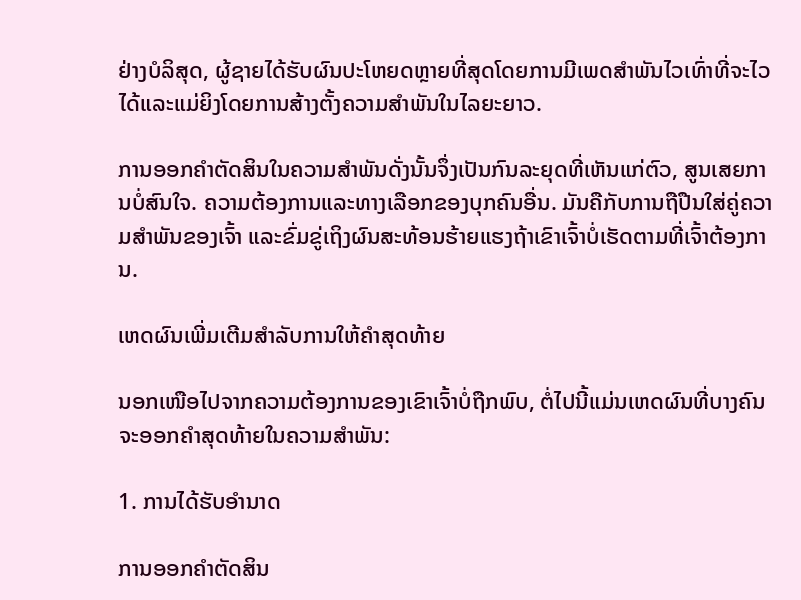ຢ່າງບໍລິສຸດ, ຜູ້ຊາຍໄດ້ຮັບຜົນປະໂຫຍດຫຼາຍທີ່ສຸດໂດຍການມີເພດສໍາພັນໄວເທົ່າທີ່ຈະໄວໄດ້ແລະແມ່ຍິງໂດຍການສ້າງຕັ້ງຄວາມສໍາພັນໃນໄລຍະຍາວ.

ການອອກຄໍາຕັດສິນໃນຄວາມສໍາພັນດັ່ງນັ້ນຈຶ່ງເປັນກົນລະຍຸດທີ່ເຫັນແກ່ຕົວ, ສູນເສຍການບໍ່ສົນໃຈ. ຄວາມຕ້ອງການແລະທາງເລືອກຂອງບຸກຄົນອື່ນ. ມັນຄືກັບການຖືປືນໃສ່ຄູ່ຄວາມສຳພັນຂອງເຈົ້າ ແລະຂົ່ມຂູ່ເຖິງຜົນສະທ້ອນຮ້າຍແຮງຖ້າເຂົາເຈົ້າບໍ່ເຮັດຕາມທີ່ເຈົ້າຕ້ອງການ.

ເຫດຜົນເພີ່ມເຕີມສຳລັບການໃຫ້ຄຳສຸດທ້າຍ

ນອກເໜືອໄປຈາກຄວາມຕ້ອງການຂອງເຂົາເຈົ້າບໍ່ຖືກພົບ, ຕໍ່ໄປນີ້ແມ່ນເຫດຜົນທີ່ບາງຄົນຈະອອກຄໍາສຸດທ້າຍໃນຄວາມສໍາພັນ:

1. ການໄດ້ຮັບອຳນາດ

ການອອກຄຳຕັດສິນ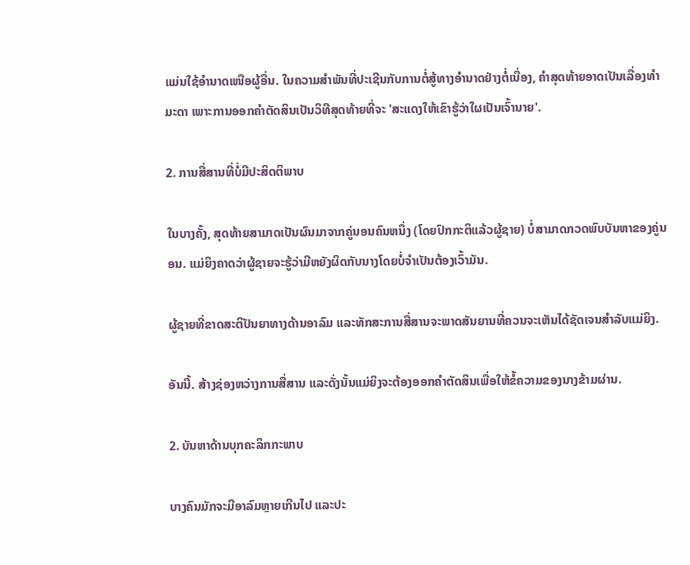ແມ່ນໃຊ້ອຳນາດເໜືອຜູ້ອື່ນ. ໃນຄວາມສຳພັນທີ່ປະເຊີນກັບການຕໍ່ສູ້ທາງອຳນາດຢ່າງຕໍ່ເນື່ອງ, ຄຳສຸດທ້າຍອາດເປັນເລື່ອງທຳມະດາ ເພາະການອອກຄຳຕັດສິນເປັນວິທີສຸດທ້າຍທີ່ຈະ 'ສະແດງໃຫ້ເຂົາຮູ້ວ່າໃຜເປັນເຈົ້ານາຍ'.

2. ການສື່ສານທີ່ບໍ່ມີປະສິດຕິພາບ

ໃນບາງຄັ້ງ, ສຸດທ້າຍສາມາດເປັນຜົນມາຈາກຄູ່ນອນຄົນຫນຶ່ງ (ໂດຍປົກກະຕິແລ້ວຜູ້ຊາຍ) ບໍ່ສາມາດກວດພົບບັນຫາຂອງຄູ່ນອນ. ແມ່ຍິງຄາດວ່າຜູ້ຊາຍຈະຮູ້ວ່າມີຫຍັງຜິດກັບນາງໂດຍບໍ່ຈໍາເປັນຕ້ອງເວົ້າມັນ.

ຜູ້ຊາຍທີ່ຂາດສະຕິປັນຍາທາງດ້ານອາລົມ ແລະທັກສະການສື່ສານຈະພາດສັນຍານທີ່ຄວນຈະເຫັນໄດ້ຊັດເຈນສໍາລັບແມ່ຍິງ.

ອັນນີ້. ສ້າງຊ່ອງຫວ່າງການສື່ສານ ແລະດັ່ງນັ້ນແມ່ຍິງຈະຕ້ອງອອກຄໍາຕັດສິນເພື່ອໃຫ້ຂໍ້ຄວາມຂອງນາງຂ້າມຜ່ານ.

2. ບັນຫາດ້ານບຸກຄະລິກກະພາບ

ບາງຄົນມັກຈະມີອາລົມຫຼາຍເກີນໄປ ແລະປະ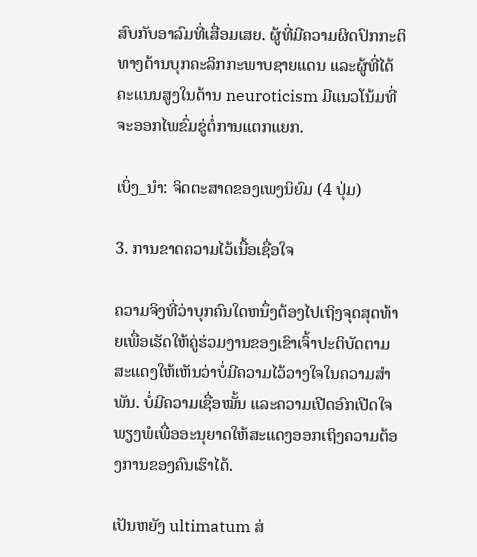ສົບກັບອາລົມທີ່ເສື່ອມເສຍ. ຜູ້ທີ່ມີຄວາມຜິດປົກກະຕິທາງດ້ານບຸກຄະລິກກະພາບຊາຍແດນ ແລະຜູ້ທີ່ໄດ້ຄະແນນສູງໃນດ້ານ neuroticism ມີແນວໂນ້ມທີ່ຈະອອກໄພຂົ່ມຂູ່ຕໍ່ການແຕກແຍກ.

ເບິ່ງ_ນຳ: ຈິດຕະສາດຂອງເພງນິຍົມ (4 ປຸ່ມ)

3. ການຂາດຄວາມໄວ້ເນື້ອເຊື່ອໃຈ

ຄວາມຈິງທີ່ວ່າບຸກຄົນໃດຫນຶ່ງຕ້ອງໄປເຖິງຈຸດສຸດທ້າຍເພື່ອເຮັດໃຫ້ຄູ່ຮ່ວມງານຂອງເຂົາເຈົ້າປະຕິບັດຕາມສະແດງໃຫ້ເຫັນວ່າບໍ່ມີຄວາມໄວ້ວາງໃຈໃນຄວາມສໍາພັນ. ບໍ່ມີຄວາມເຊື່ອໝັ້ນ ແລະຄວາມເປີດອົກເປີດໃຈພຽງພໍເພື່ອອະນຸຍາດໃຫ້ສະແດງອອກເຖິງຄວາມຕ້ອງການຂອງຄົນເຮົາໄດ້.

ເປັນຫຍັງ ultimatum ສ່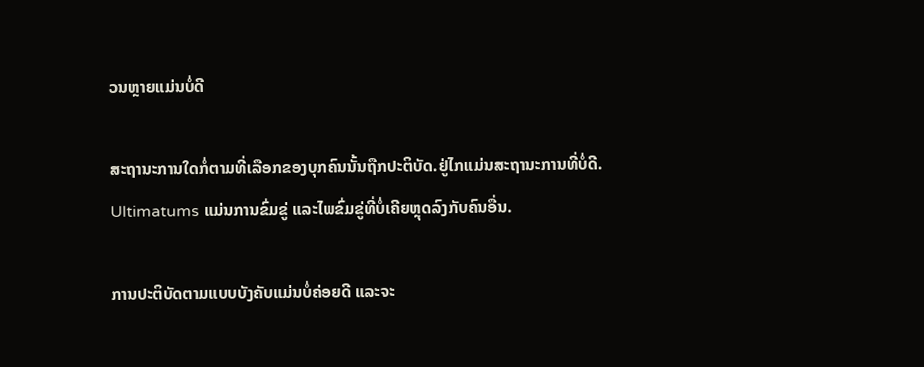ວນຫຼາຍແມ່ນບໍ່ດີ

ສະຖານະການໃດກໍ່ຕາມທີ່ເລືອກຂອງບຸກຄົນນັ້ນຖືກປະຕິບັດ.ຢູ່ໄກແມ່ນສະຖານະການທີ່ບໍ່ດີ. Ultimatums ແມ່ນການຂົ່ມຂູ່ ແລະໄພຂົ່ມຂູ່ທີ່ບໍ່ເຄີຍຫຼຸດລົງກັບຄົນອື່ນ.

ການປະຕິບັດຕາມແບບບັງຄັບແມ່ນບໍ່ຄ່ອຍດີ ແລະຈະ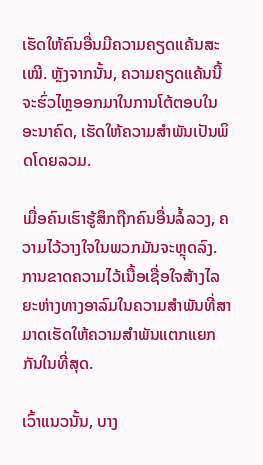ເຮັດໃຫ້ຄົນອື່ນມີຄວາມຄຽດແຄ້ນສະເໝີ. ຫຼັງຈາກນັ້ນ, ຄວາມຄຽດແຄ້ນນີ້ຈະຮົ່ວໄຫຼອອກມາໃນການໂຕ້ຕອບໃນອະນາຄົດ, ເຮັດໃຫ້ຄວາມສຳພັນເປັນພິດໂດຍລວມ.

ເມື່ອຄົນເຮົາຮູ້ສຶກຖືກຄົນອື່ນລໍ້ລວງ, ຄວາມໄວ້ວາງໃຈໃນພວກມັນຈະຫຼຸດລົງ. ການຂາດຄວາມໄວ້ເນື້ອເຊື່ອໃຈສ້າງໄລຍະຫ່າງທາງອາລົມໃນຄວາມສຳພັນທີ່ສາມາດເຮັດໃຫ້ຄວາມສຳພັນແຕກແຍກກັນໃນທີ່ສຸດ.

ເວົ້າແນວນັ້ນ, ບາງ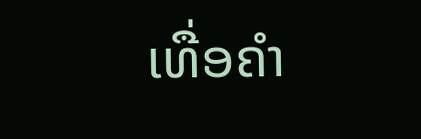ເທື່ອຄຳ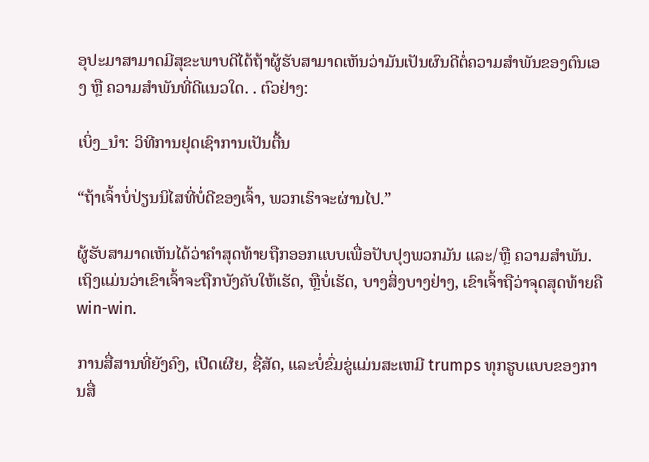ອຸປະມາສາມາດມີສຸຂະພາບດີໄດ້ຖ້າຜູ້ຮັບສາມາດເຫັນວ່າມັນເປັນຜົນດີຕໍ່ຄວາມສຳພັນຂອງຕົນເອງ ຫຼື ຄວາມສຳພັນທີ່ດີແນວໃດ. . ຕົວຢ່າງ:

ເບິ່ງ_ນຳ: ວິທີການຢຸດເຊົາການເປັນຕື້ນ

“ຖ້າເຈົ້າບໍ່ປ່ຽນນິໄສທີ່ບໍ່ດີຂອງເຈົ້າ, ພວກເຮົາຈະຜ່ານໄປ.”

ຜູ້ຮັບສາມາດເຫັນໄດ້ວ່າຄຳສຸດທ້າຍຖືກອອກແບບເພື່ອປັບປຸງພວກມັນ ແລະ/ຫຼື ຄວາມສຳພັນ. ເຖິງແມ່ນວ່າເຂົາເຈົ້າຈະຖືກບັງຄັບໃຫ້ເຮັດ, ຫຼືບໍ່ເຮັດ, ບາງສິ່ງບາງຢ່າງ, ເຂົາເຈົ້າຖືວ່າຈຸດສຸດທ້າຍຄື win-win.

ການສື່ສານທີ່ຍັງຄົງ, ເປີດເຜີຍ, ຊື່ສັດ, ແລະບໍ່ຂົ່ມຂູ່ແມ່ນສະເຫມີ trumps ທຸກຮູບແບບຂອງການສື່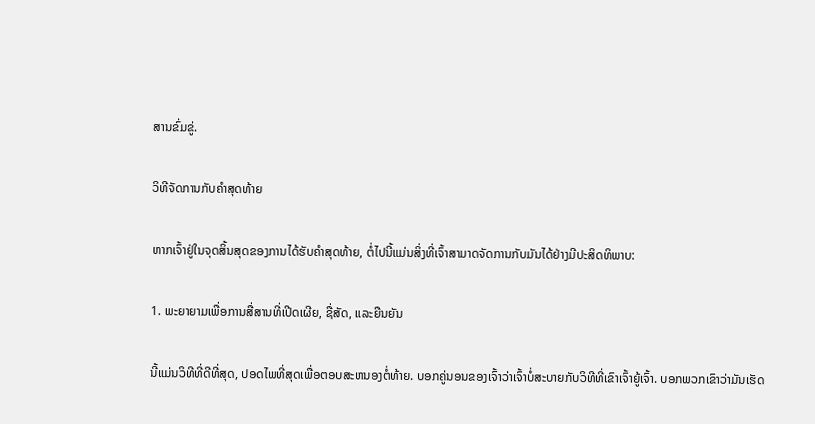ສານຂົ່ມຂູ່.

ວິທີຈັດການກັບຄຳສຸດທ້າຍ

ຫາກເຈົ້າຢູ່ໃນຈຸດສິ້ນສຸດຂອງການໄດ້ຮັບຄຳສຸດທ້າຍ, ຕໍ່ໄປນີ້ແມ່ນສິ່ງທີ່ເຈົ້າສາມາດຈັດການກັບມັນໄດ້ຢ່າງມີປະສິດທິພາບ:

1. ພະຍາຍາມເພື່ອການສື່ສານທີ່ເປີດເຜີຍ, ຊື່ສັດ, ແລະຍືນຍັນ

ນີ້ແມ່ນວິທີທີ່ດີທີ່ສຸດ, ປອດໄພທີ່ສຸດເພື່ອຕອບສະຫນອງຕໍ່ທ້າຍ. ບອກຄູ່ນອນຂອງເຈົ້າວ່າເຈົ້າບໍ່ສະບາຍກັບວິທີທີ່ເຂົາເຈົ້າຍູ້ເຈົ້າ. ບອກພວກເຂົາວ່າມັນເຮັດ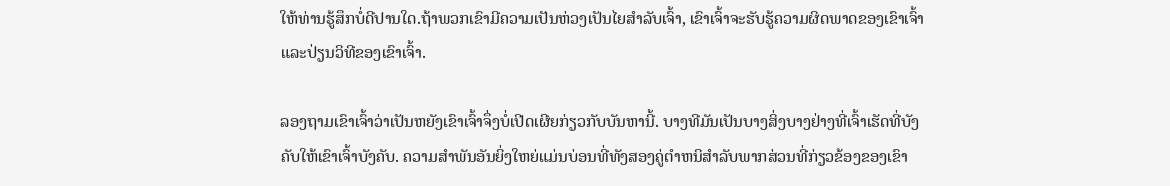ໃຫ້ທ່ານຮູ້ສຶກບໍ່ດີປານໃດ.ຖ້າພວກເຂົາມີຄວາມເປັນຫ່ວງເປັນໄຍສຳລັບເຈົ້າ, ເຂົາເຈົ້າຈະຮັບຮູ້ຄວາມຜິດພາດຂອງເຂົາເຈົ້າ ແລະປ່ຽນວິທີຂອງເຂົາເຈົ້າ.

ລອງຖາມເຂົາເຈົ້າວ່າເປັນຫຍັງເຂົາເຈົ້າຈຶ່ງບໍ່ເປີດເຜີຍກ່ຽວກັບບັນຫານີ້. ບາງທີມັນເປັນບາງສິ່ງບາງຢ່າງທີ່ເຈົ້າເຮັດທີ່ບັງຄັບໃຫ້ເຂົາເຈົ້າບັງຄັບ. ຄວາມສໍາພັນອັນຍິ່ງໃຫຍ່ແມ່ນບ່ອນທີ່ທັງສອງຄູ່ຕໍາຫນິສໍາລັບພາກສ່ວນທີ່ກ່ຽວຂ້ອງຂອງເຂົາ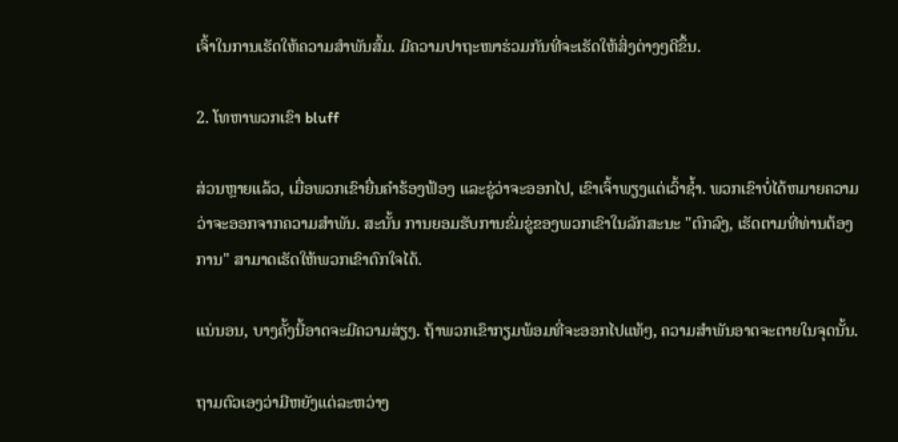ເຈົ້າໃນການເຮັດໃຫ້ຄວາມສໍາພັນສົ້ມ. ມີຄວາມປາຖະໜາຮ່ວມກັນທີ່ຈະເຮັດໃຫ້ສິ່ງຕ່າງໆດີຂຶ້ນ.

2. ໂທຫາພວກເຂົາ bluff

ສ່ວນຫຼາຍແລ້ວ, ເມື່ອພວກເຂົາຍື່ນຄໍາຮ້ອງຟ້ອງ ແລະຂູ່ວ່າຈະອອກໄປ, ເຂົາເຈົ້າພຽງແຕ່ເວົ້າຊໍ້າ. ພວກເຂົາບໍ່ໄດ້ຫມາຍຄວາມວ່າຈະອອກຈາກຄວາມສໍາພັນ. ສະນັ້ນ ການຍອມຮັບການຂົ່ມຂູ່ຂອງພວກເຂົາໃນລັກສະນະ "ຕົກລົງ, ເຮັດຕາມທີ່ທ່ານຕ້ອງການ" ສາມາດເຮັດໃຫ້ພວກເຂົາຕົກໃຈໄດ້.

ແນ່ນອນ, ບາງຄັ້ງນີ້ອາດຈະມີຄວາມສ່ຽງ. ຖ້າພວກເຂົາກຽມພ້ອມທີ່ຈະອອກໄປແທ້ໆ, ຄວາມສຳພັນອາດຈະຕາຍໃນຈຸດນັ້ນ.

ຖາມຕົວເອງວ່າມີຫຍັງແດ່ລະຫວ່າງ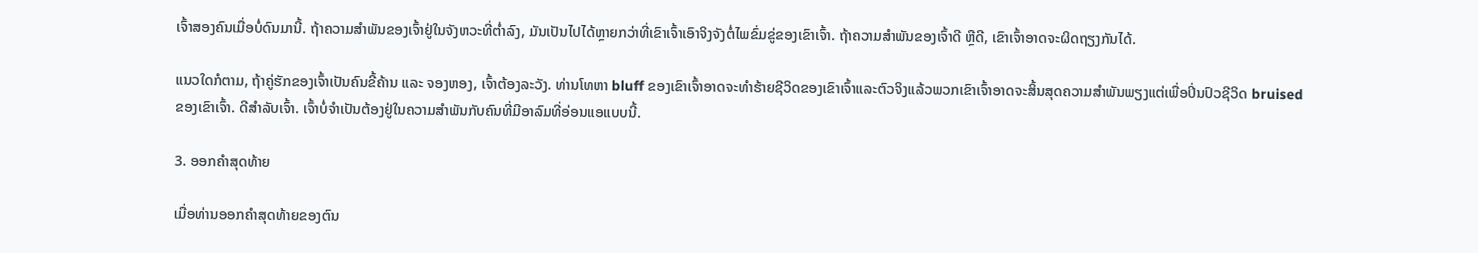ເຈົ້າສອງຄົນເມື່ອບໍ່ດົນມານີ້. ຖ້າຄວາມສຳພັນຂອງເຈົ້າຢູ່ໃນຈັງຫວະທີ່ຕໍ່າລົງ, ມັນເປັນໄປໄດ້ຫຼາຍກວ່າທີ່ເຂົາເຈົ້າເອົາຈິງຈັງຕໍ່ໄພຂົ່ມຂູ່ຂອງເຂົາເຈົ້າ. ຖ້າຄວາມສຳພັນຂອງເຈົ້າດີ ຫຼືດີ, ເຂົາເຈົ້າອາດຈະຜິດຖຽງກັນໄດ້.

ແນວໃດກໍຕາມ, ຖ້າຄູ່ຮັກຂອງເຈົ້າເປັນຄົນຂີ້ຄ້ານ ແລະ ຈອງຫອງ, ເຈົ້າຕ້ອງລະວັງ. ທ່ານໂທຫາ bluff ຂອງເຂົາເຈົ້າອາດຈະທໍາຮ້າຍຊີວິດຂອງເຂົາເຈົ້າແລະຕົວຈິງແລ້ວພວກເຂົາເຈົ້າອາດຈະສິ້ນສຸດຄວາມສໍາພັນພຽງແຕ່ເພື່ອປິ່ນປົວຊີວິດ bruised ຂອງເຂົາເຈົ້າ. ດີສໍາລັບເຈົ້າ. ເຈົ້າບໍ່ຈຳເປັນຕ້ອງຢູ່ໃນຄວາມສຳພັນກັບຄົນທີ່ມີອາລົມທີ່ອ່ອນແອແບບນີ້.

3. ອອກຄໍາສຸດທ້າຍ

ເມື່ອທ່ານອອກຄໍາສຸດທ້າຍຂອງຕົນ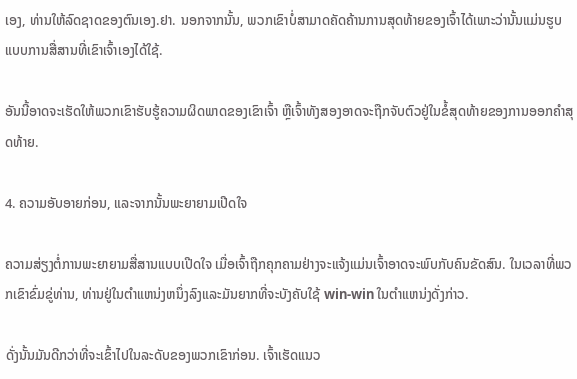ເອງ, ທ່ານໃຫ້ລົດຊາດຂອງຕົນເອງ.ຢາ. ນອກຈາກນັ້ນ, ພວກເຂົາບໍ່ສາມາດຄັດຄ້ານການສຸດທ້າຍຂອງເຈົ້າໄດ້ເພາະວ່ານັ້ນແມ່ນຮູບແບບການສື່ສານທີ່ເຂົາເຈົ້າເອງໄດ້ໃຊ້.

ອັນນີ້ອາດຈະເຮັດໃຫ້ພວກເຂົາຮັບຮູ້ຄວາມຜິດພາດຂອງເຂົາເຈົ້າ ຫຼືເຈົ້າທັງສອງອາດຈະຖືກຈັບຕົວຢູ່ໃນຂໍ້ສຸດທ້າຍຂອງການອອກຄໍາສຸດທ້າຍ.

4. ຄວາມອັບອາຍກ່ອນ, ແລະຈາກນັ້ນພະຍາຍາມເປີດໃຈ

ຄວາມສ່ຽງຕໍ່ການພະຍາຍາມສື່ສານແບບເປີດໃຈ ເມື່ອເຈົ້າຖືກຄຸກຄາມຢ່າງຈະແຈ້ງແມ່ນເຈົ້າອາດຈະພົບກັບຄົນຂັດສົນ. ໃນເວລາທີ່ພວກເຂົາຂົ່ມຂູ່ທ່ານ, ທ່ານຢູ່ໃນຕໍາແຫນ່ງຫນຶ່ງລົງແລະມັນຍາກທີ່ຈະບັງຄັບໃຊ້ win-win ໃນຕໍາແຫນ່ງດັ່ງກ່າວ.

ດັ່ງນັ້ນມັນດີກວ່າທີ່ຈະເຂົ້າໄປໃນລະດັບຂອງພວກເຂົາກ່ອນ. ເຈົ້າເຮັດແນວ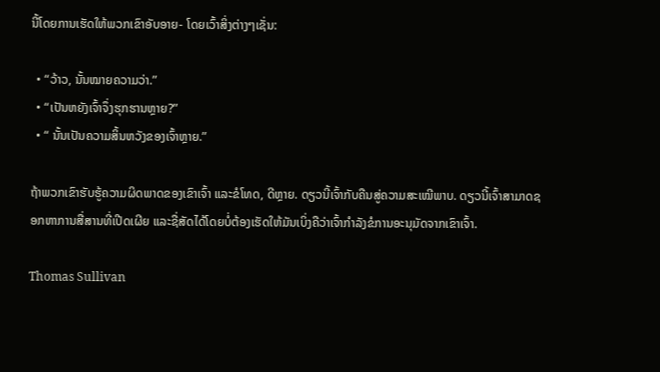ນີ້ໂດຍການເຮັດໃຫ້ພວກເຂົາອັບອາຍ- ໂດຍເວົ້າສິ່ງຕ່າງໆເຊັ່ນ:

  • “ວ້າວ, ນັ້ນໝາຍຄວາມວ່າ.”
  • “ເປັນຫຍັງເຈົ້າຈຶ່ງຮຸກຮານຫຼາຍ?”
  • “ ນັ້ນເປັນຄວາມສິ້ນຫວັງຂອງເຈົ້າຫຼາຍ.”

ຖ້າພວກເຂົາຮັບຮູ້ຄວາມຜິດພາດຂອງເຂົາເຈົ້າ ແລະຂໍໂທດ, ດີຫຼາຍ. ດຽວນີ້ເຈົ້າກັບຄືນສູ່ຄວາມສະເໝີພາບ. ດຽວນີ້ເຈົ້າສາມາດຊອກຫາການສື່ສານທີ່ເປີດເຜີຍ ແລະຊື່ສັດໄດ້ໂດຍບໍ່ຕ້ອງເຮັດໃຫ້ມັນເບິ່ງຄືວ່າເຈົ້າກຳລັງຂໍການອະນຸມັດຈາກເຂົາເຈົ້າ.

Thomas Sullivan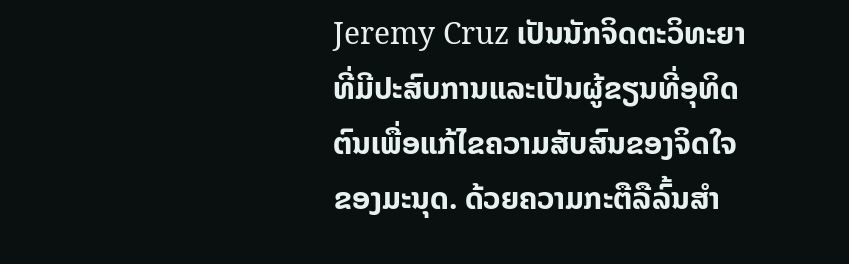Jeremy Cruz ເປັນນັກຈິດຕະວິທະຍາທີ່ມີປະສົບການແລະເປັນຜູ້ຂຽນທີ່ອຸທິດຕົນເພື່ອແກ້ໄຂຄວາມສັບສົນຂອງຈິດໃຈຂອງມະນຸດ. ດ້ວຍຄວາມກະຕືລືລົ້ນສໍາ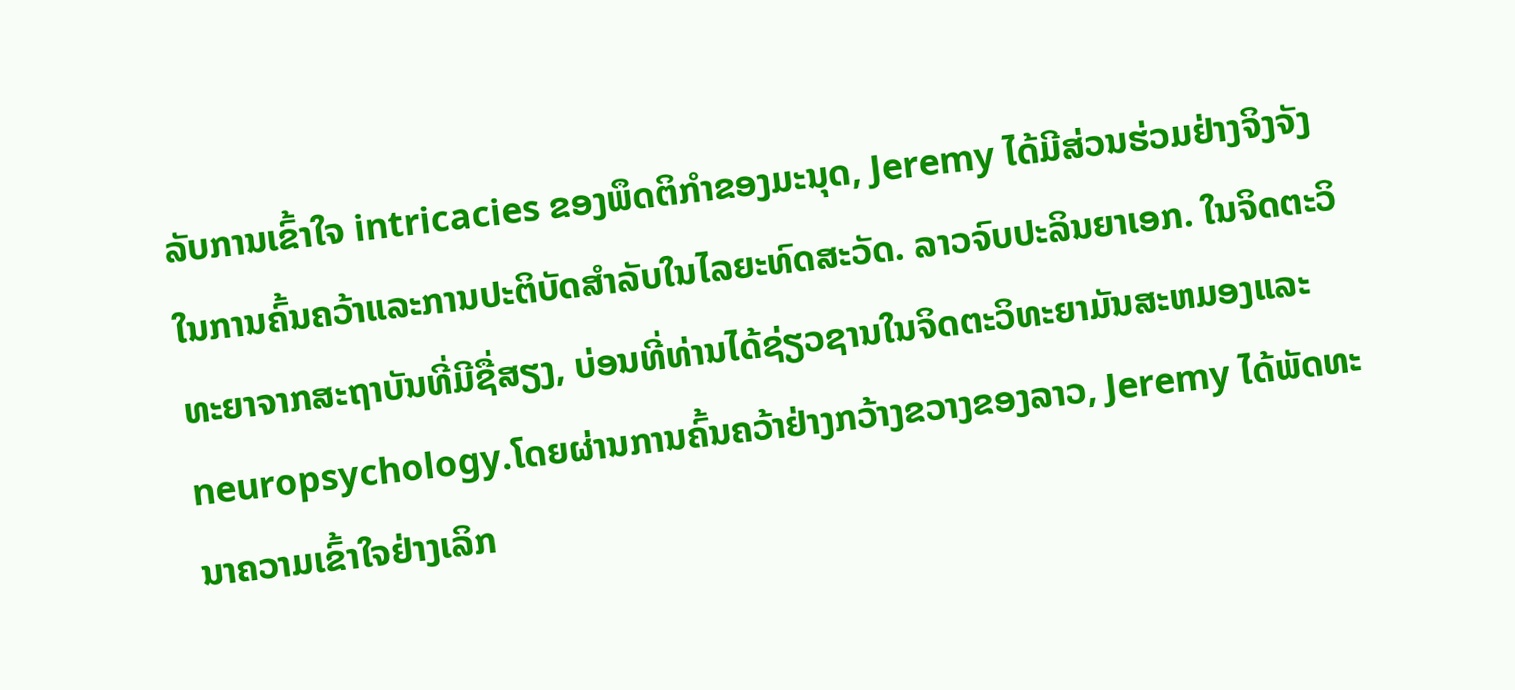ລັບການເຂົ້າໃຈ intricacies ຂອງພຶດຕິກໍາຂອງມະນຸດ, Jeremy ໄດ້ມີສ່ວນຮ່ວມຢ່າງຈິງຈັງໃນການຄົ້ນຄວ້າແລະການປະຕິບັດສໍາລັບໃນໄລຍະທົດສະວັດ. ລາວຈົບປະລິນຍາເອກ. ໃນຈິດຕະວິທະຍາຈາກສະຖາບັນທີ່ມີຊື່ສຽງ, ບ່ອນທີ່ທ່ານໄດ້ຊ່ຽວຊານໃນຈິດຕະວິທະຍາມັນສະຫມອງແລະ neuropsychology.ໂດຍຜ່ານການຄົ້ນຄວ້າຢ່າງກວ້າງຂວາງຂອງລາວ, Jeremy ໄດ້ພັດທະນາຄວາມເຂົ້າໃຈຢ່າງເລິກ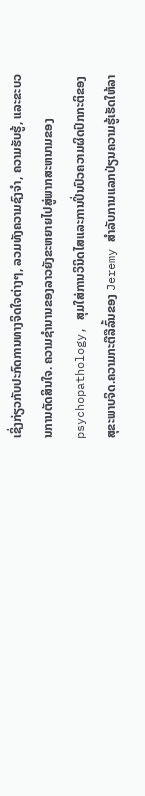ເຊິ່ງກ່ຽວກັບປະກົດການທາງຈິດໃຈຕ່າງໆ, ລວມທັງຄວາມຊົງຈໍາ, ຄວາມຮັບຮູ້, ແລະຂະບວນການຕັດສິນໃຈ. ຄວາມຊໍານານຂອງລາວຍັງຂະຫຍາຍໄປສູ່ພາກສະຫນາມຂອງ psychopathology, ສຸມໃສ່ການວິນິດໄສແລະການປິ່ນປົວຄວາມຜິດປົກກະຕິຂອງສຸຂະພາບຈິດ.ຄວາມກະຕືລືລົ້ນຂອງ Jeremy ສໍາລັບການແລກປ່ຽນຄວາມຮູ້ເຮັດໃຫ້ລາ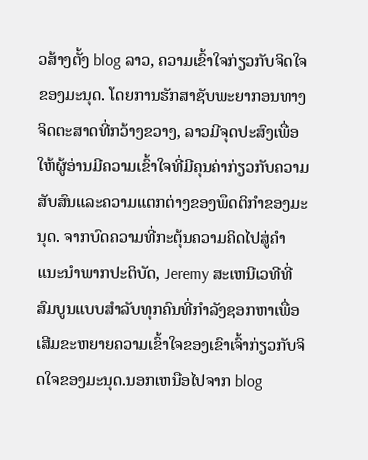ວສ້າງຕັ້ງ blog ລາວ, ຄວາມເຂົ້າໃຈກ່ຽວກັບຈິດໃຈຂອງມະນຸດ. ໂດຍການຮັກສາຊັບພະຍາກອນທາງຈິດຕະສາດທີ່ກວ້າງຂວາງ, ລາວມີຈຸດປະສົງເພື່ອໃຫ້ຜູ້ອ່ານມີຄວາມເຂົ້າໃຈທີ່ມີຄຸນຄ່າກ່ຽວກັບຄວາມສັບສົນແລະຄວາມແຕກຕ່າງຂອງພຶດຕິກໍາຂອງມະນຸດ. ຈາກບົດຄວາມທີ່ກະຕຸ້ນຄວາມຄິດໄປສູ່ຄໍາແນະນໍາພາກປະຕິບັດ, Jeremy ສະເຫນີເວທີທີ່ສົມບູນແບບສໍາລັບທຸກຄົນທີ່ກໍາລັງຊອກຫາເພື່ອເສີມຂະຫຍາຍຄວາມເຂົ້າໃຈຂອງເຂົາເຈົ້າກ່ຽວກັບຈິດໃຈຂອງມະນຸດ.ນອກເຫນືອໄປຈາກ blog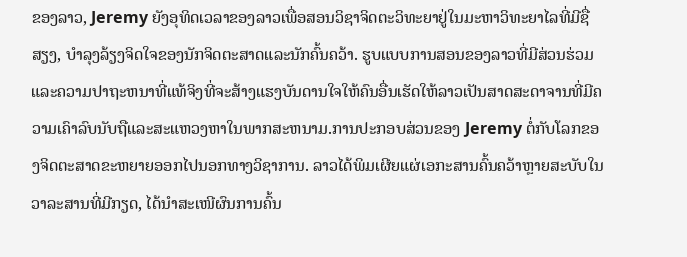ຂອງລາວ, Jeremy ຍັງອຸທິດເວລາຂອງລາວເພື່ອສອນວິຊາຈິດຕະວິທະຍາຢູ່ໃນມະຫາວິທະຍາໄລທີ່ມີຊື່ສຽງ, ບໍາລຸງລ້ຽງຈິດໃຈຂອງນັກຈິດຕະສາດແລະນັກຄົ້ນຄວ້າ. ຮູບແບບການສອນຂອງລາວທີ່ມີສ່ວນຮ່ວມແລະຄວາມປາຖະຫນາທີ່ແທ້ຈິງທີ່ຈະສ້າງແຮງບັນດານໃຈໃຫ້ຄົນອື່ນເຮັດໃຫ້ລາວເປັນສາດສະດາຈານທີ່ມີຄວາມເຄົາລົບນັບຖືແລະສະແຫວງຫາໃນພາກສະຫນາມ.ການປະກອບສ່ວນຂອງ Jeremy ຕໍ່ກັບໂລກຂອງຈິດຕະສາດຂະຫຍາຍອອກໄປນອກທາງວິຊາການ. ລາວໄດ້ພິມເຜີຍແຜ່ເອກະສານຄົ້ນຄວ້າຫຼາຍສະບັບໃນວາລະສານທີ່ມີກຽດ, ໄດ້ນຳສະເໜີຜົນການຄົ້ນ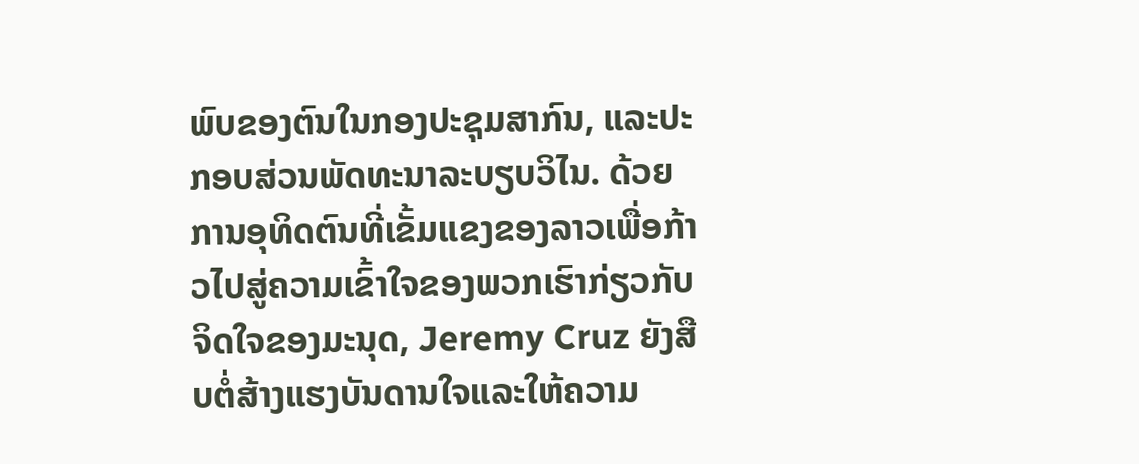ພົບຂອງຕົນໃນກອງປະຊຸມສາກົນ, ແລະປະກອບສ່ວນພັດທະນາລະບຽບວິໄນ. ດ້ວຍການອຸທິດຕົນທີ່ເຂັ້ມແຂງຂອງລາວເພື່ອກ້າວໄປສູ່ຄວາມເຂົ້າໃຈຂອງພວກເຮົາກ່ຽວກັບຈິດໃຈຂອງມະນຸດ, Jeremy Cruz ຍັງສືບຕໍ່ສ້າງແຮງບັນດານໃຈແລະໃຫ້ຄວາມ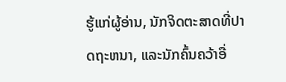ຮູ້ແກ່ຜູ້ອ່ານ, ນັກຈິດຕະສາດທີ່ປາດຖະຫນາ, ແລະນັກຄົ້ນຄວ້າອື່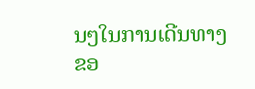ນໆໃນການເດີນທາງຂອ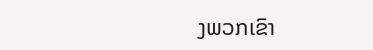ງພວກເຂົາ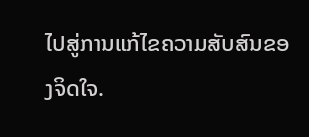ໄປສູ່ການແກ້ໄຂຄວາມສັບສົນຂອງຈິດໃຈ.